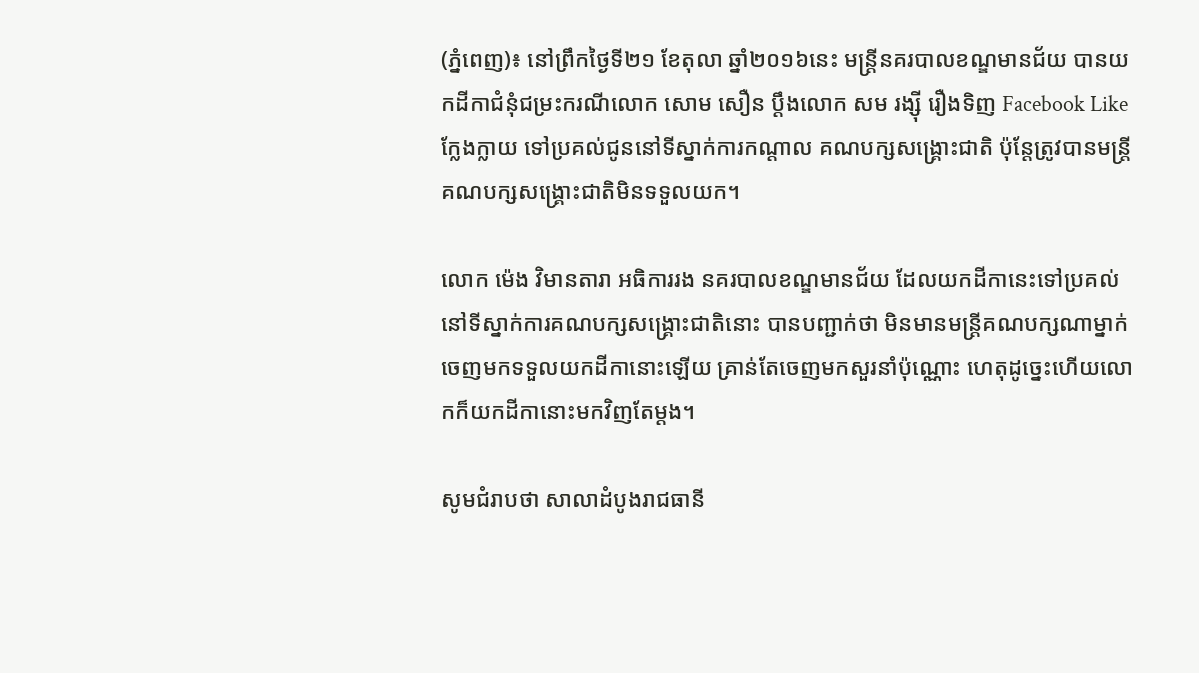(ភ្នំពេញ)៖ នៅព្រឹកថ្ងៃទី២១ ខែតុលា ឆ្នាំ២០១៦នេះ មន្រ្តីនគរបាលខណ្ឌមានជ័យ បានយកដីកាជំនុំជម្រះករណីលោក សោម សឿន ប្តឹងលោក សម រង្ស៊ី រឿងទិញ Facebook Like ក្លែងក្លាយ ទៅប្រគល់ជូននៅទីស្នាក់ការកណ្តាល គណបក្សសង្គ្រោះជាតិ ប៉ុន្តែត្រូវបានមន្រ្តីគណបក្សសង្គ្រោះជាតិមិនទទួលយក។

លោក ម៉េង វិមានតារា អធិការរង នគរបាលខណ្ឌមានជ័យ ដែលយកដីកានេះទៅប្រគល់នៅទីស្នាក់ការគណបក្សសង្គ្រោះជាតិនោះ បានបញ្ជាក់ថា មិនមានមន្រ្តីគណបក្សណាម្នាក់ ចេញមកទទួលយកដីកានោះឡើយ គ្រាន់តែចេញមកសួរនាំប៉ុណ្ណោះ ហេតុដូច្នេះហើយលោកក៏យកដីកានោះមកវិញតែម្តង។

សូមជំរាបថា សាលាដំបូងរាជធានី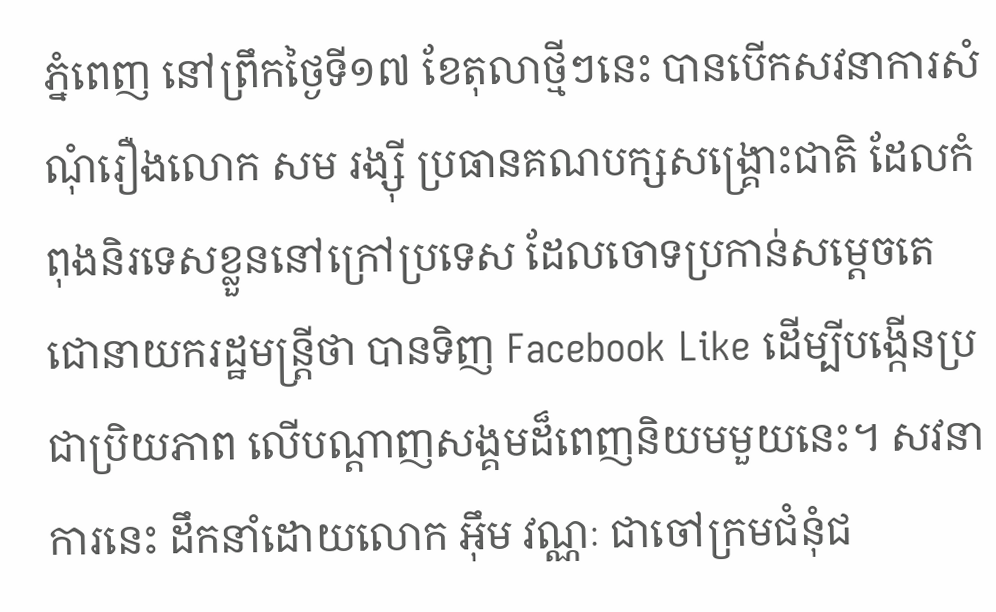ភ្នំពេញ នៅព្រឹកថ្ងៃទី១៧ ខែតុលាថ្មីៗនេះ បានបើកសវនាការសំណុំរឿងលោក សម រង្ស៊ី ប្រធានគណបក្សសង្គ្រោះជាតិ ដែលកំពុងនិរទេសខ្លួននៅក្រៅប្រទេស ដែលចោទប្រកាន់សម្តេចតេជោនាយករដ្ឋមន្ត្រីថា បានទិញ Facebook Like ដើម្បីបង្កើនប្រជាប្រិយភាព លើបណ្ដាញសង្គមដ៏ពេញនិយមមួយនេះ។ សវនាការនេះ ដឹកនាំដោយលោក អ៊ឹម វណ្ណៈ ជាចៅក្រមជំនុំជ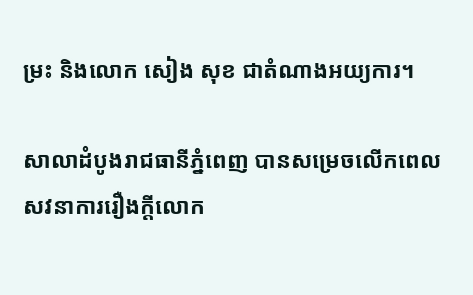ម្រះ និងលោក សៀង សុខ ជាតំណាងអយ្យការ។

សាលាដំបូងរាជធានីភ្នំពេញ បានសម្រេចលើកពេលសវនាការរឿងក្តីលោក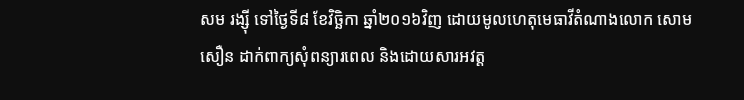សម រង្ស៊ី ទៅថ្ងៃទី៨ ខែវិច្ឆិកា ឆ្នាំ២០១៦វិញ ដោយមូលហេតុមេធាវីតំណាងលោក សោម សឿន ដាក់ពាក្យសុំពន្យារពេល និងដោយសារអវត្ត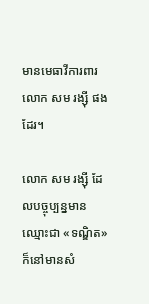មានមេធាវីការពារលោក សម រង្ស៊ី ផងដែរ។

លោក សម រង្ស៊ី ដែលបច្ចុប្បន្នមានឈ្មោះជា «ទណ្ឌិត» ក៏នៅមានសំ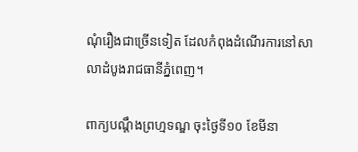ណុំរឿងជាច្រើនទៀត ដែលកំពុងដំណើរការនៅសាលាដំបូងរាជធានីភ្នំពេញ។

ពាក្យបណ្ដឹងព្រហ្មទណ្ឌ ចុះថ្ងៃទី១០ ខែមីនា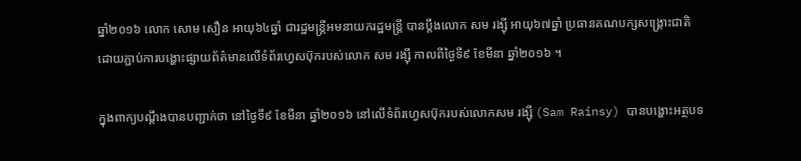ឆ្នាំ២០១៦ លោក សោម សឿន អាយុ៦៤ឆ្នាំ ជារដ្ឋមន្ត្រីអមនាយករដ្ឋមន្ត្រី បានប្តឹងលោក សម រង្ស៊ី អាយុ៦៧ឆ្នាំ ប្រធានគណបក្សសង្គ្រោះជាតិ ដោយភ្ជាប់ការបង្ហោះផ្សាយព័ត៌មានលើទំព័រហ្វេសប៊ុករបស់លោក សម រង្ស៊ី កាលពីថ្ងៃទី៩ ខែមីនា ឆ្នាំ២០១៦ ។

ក្នុងពាក្យបណ្ដឹងបានបញ្ជាក់ថា នៅថ្ងៃទី៩ ខែមីនា ឆ្នាំ២០១៦ នៅលើទំព័រហ្វេសប៊ុករបស់លោកសម រង្ស៊ី (Sam Rainsy) បានបង្ហោះអត្ថបទ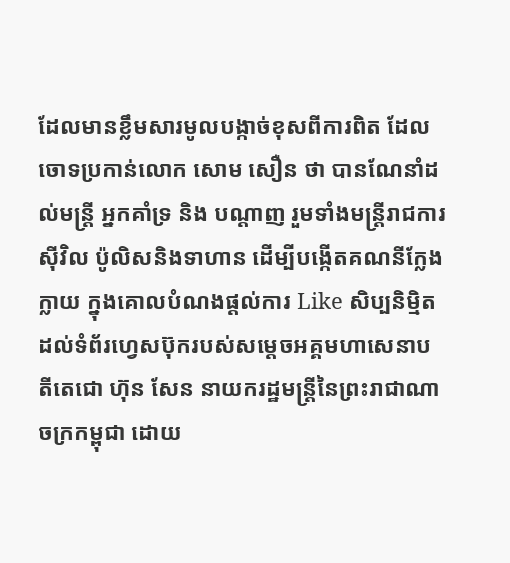ដែលមានខ្លឹមសារមូលបង្កាច់ខុសពីការពិត ដែលចោទប្រកាន់លោក សោម សឿន ថា បានណែនាំដល់មន្ត្រី អ្នកគាំទ្រ និង បណ្តាញ រួមទាំងមន្ត្រីរាជការស៊ីវិល ប៉ូលិសនិងទាហាន ដើម្បីបង្កើតគណនីក្លែងក្លាយ ក្នុងគោលបំណងផ្តល់ការ Like សិប្បនិម្មិត ដល់ទំព័រហ្វេសប៊ុករបស់សម្តេចអគ្គមហាសេនាបតីតេជោ ហ៊ុន សែន នាយករដ្ឋមន្ត្រីនៃព្រះរាជាណាចក្រកម្ពុជា ដោយ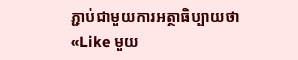ភ្ជាប់ជាមួយការអត្ថាធិប្បាយថា «Like មួយ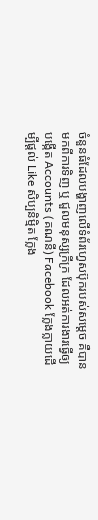ចំនួនធំដែលបង្ហាញលើទំព័រហ្វេសប៊ុករបស់សម្តេច គឺបានមកពីការទិញ ឬ ជួលមនុស្សក្រីក្រ ដែលអត់ការងារធ្វើឲ្យបង្កើត Accounts (គណនី) Facebook ក្លែងក្លាយដើម្បីផ្ដល់ Like សិប្បនិម្មិត ក្លែង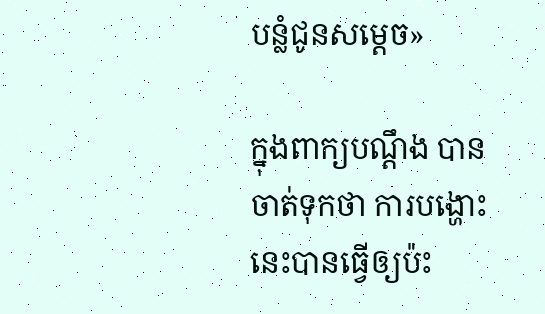បន្លំជូនសម្ដេច»

ក្នុងពាក្យបណ្ដឹង បានចាត់ទុកថា ការបង្ហោះនេះបានធ្វើឲ្យប៉ះ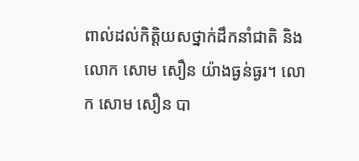ពាល់ដល់កិត្តិយសថ្នាក់ដឹកនាំជាតិ និង លោក សោម សឿន យ៉ាងធ្ងន់ធ្ងរ។ លោក សោម សឿន បា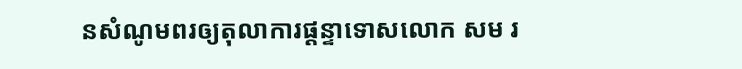នសំណូមពរឲ្យតុលាការផ្តន្ទាទោសលោក សម រ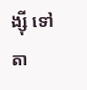ង្ស៊ី ទៅតា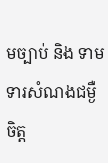មច្បាប់ និង ទាមទារសំណងជម្ងឺចិត្ត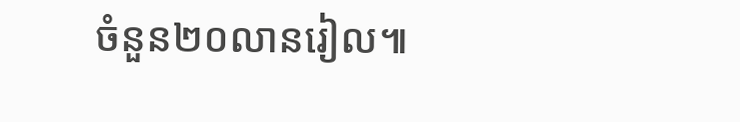ចំនួន២០លានរៀល៕